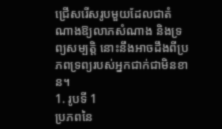ជ្រើសរើសរូបមួយដែលជាតំណាងឱ្យលាភសំណាង និងទ្រព្យសម្បត្តិ នោះនឹងអាចដឹងពីប្រភពទ្រព្យរបស់អ្នកជាក់ជាមិនខាន។
1. រូបទី 1
ប្រភពនៃ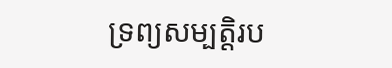ទ្រព្យសម្បត្តិរប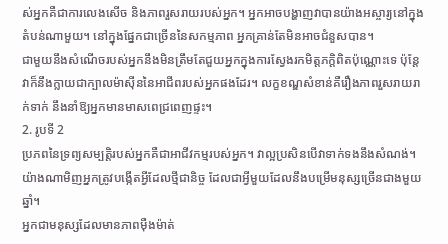ស់អ្នកគឺជាការលេងសើច និងភាពរួសរាយរបស់អ្នក។ អ្នកអាចបង្ហាញវាបានយ៉ាងអស្ចារ្យនៅក្នុងតំបន់ណាមួយ។ នៅក្នុងផ្នែកជាច្រើននៃសកម្មភាព អ្នកគ្រាន់តែមិនអាចជំនួសបាន។
ជាមួយនឹងសំណើចរបស់អ្នកនឹងមិនត្រឹមតែជួយអ្នកក្នុងការស្វែងរកមិត្តភក្តិពិតប៉ុណ្ណោះទេ ប៉ុន្តែវាក៏នឹងក្លាយជាក្បាលម៉ាស៊ីននៃអាជីពរបស់អ្នកផងដែរ។ លក្ខខណ្ឌសំខាន់គឺរឿងភាពរួសរាយរាក់ទាក់ នឹងនាំឱ្យអ្នកមានមាសពេជ្រពេញផ្ទះ។
2. រូបទី 2
ប្រភពនៃទ្រព្យសម្បត្តិរបស់អ្នកគឺជាអាជីវកម្មរបស់អ្នក។ វាល្អប្រសិនបើវាទាក់ទងនឹងសំណង់។ យ៉ាងណាមិញអ្នកត្រូវបង្កើតអ្វីដែលថ្មីជានិច្ច ដែលជាអ្វីមួយដែលនឹងបម្រើមនុស្សច្រើនជាងមួយឆ្នាំ។
អ្នកជាមនុស្សដែលមានភាពម៉ឺងម៉ាត់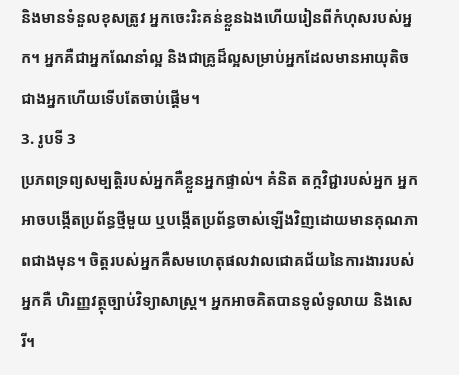និងមានទំនួលខុសត្រូវ អ្នកចេះរិះគន់ខ្លួនឯងហើយរៀនពីកំហុសរបស់អ្នក។ អ្នកគឺជាអ្នកណែនាំល្អ និងជាគ្រូដ៏ល្អសម្រាប់អ្នកដែលមានអាយុតិចជាងអ្នកហើយទើបតែចាប់ផ្តើម។
3. រូបទី 3
ប្រភពទ្រព្យសម្បត្តិរបស់អ្នកគឺខ្លួនអ្នកផ្ទាល់។ គំនិត តក្កវិជ្ជារបស់អ្នក អ្នកអាចបង្កើតប្រព័ន្ធថ្មីមួយ ឬបង្កើតប្រព័ន្ធចាស់ឡើងវិញដោយមានគុណភាពជាងមុន។ ចិត្តរបស់អ្នកគឺសមហេតុផលវាលជោគជ័យនៃការងាររបស់អ្នកគឺ ហិរញ្ញវត្ថុច្បាប់វិទ្យាសាស្ត្រ។ អ្នកអាចគិតបានទូលំទូលាយ និងសេរី។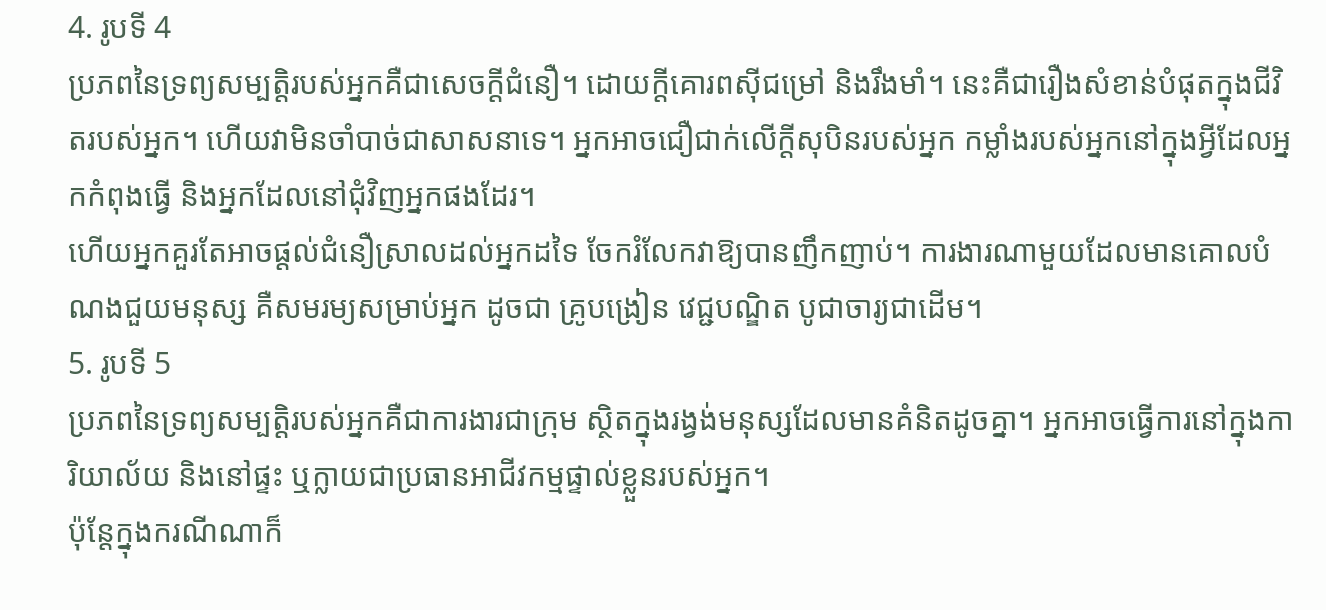4. រូបទី 4
ប្រភពនៃទ្រព្យសម្បត្តិរបស់អ្នកគឺជាសេចក្តីជំនឿ។ ដោយក្តីគោរពស៊ីជម្រៅ និងរឹងមាំ។ នេះគឺជារឿងសំខាន់បំផុតក្នុងជីវិតរបស់អ្នក។ ហើយវាមិនចាំបាច់ជាសាសនាទេ។ អ្នកអាចជឿជាក់លើក្តីសុបិនរបស់អ្នក កម្លាំងរបស់អ្នកនៅក្នុងអ្វីដែលអ្នកកំពុងធ្វើ និងអ្នកដែលនៅជុំវិញអ្នកផងដែរ។
ហើយអ្នកគួរតែអាចផ្តល់ជំនឿស្រាលដល់អ្នកដទៃ ចែករំលែកវាឱ្យបានញឹកញាប់។ ការងារណាមួយដែលមានគោលបំណងជួយមនុស្ស គឺសមរម្យសម្រាប់អ្នក ដូចជា គ្រូបង្រៀន វេជ្ជបណ្ឌិត បូជាចារ្យជាដើម។
5. រូបទី 5
ប្រភពនៃទ្រព្យសម្បត្តិរបស់អ្នកគឺជាការងារជាក្រុម ស្ថិតក្នុងរង្វង់មនុស្សដែលមានគំនិតដូចគ្នា។ អ្នកអាចធ្វើការនៅក្នុងការិយាល័យ និងនៅផ្ទះ ឬក្លាយជាប្រធានអាជីវកម្មផ្ទាល់ខ្លួនរបស់អ្នក។
ប៉ុន្តែក្នុងករណីណាក៏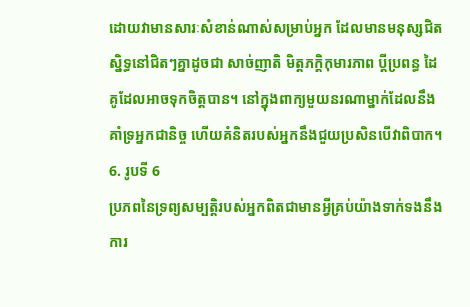ដោយវាមានសារៈសំខាន់ណាស់សម្រាប់អ្នក ដែលមានមនុស្សជិតស្និទ្ធនៅជិតៗគ្នាដូចជា សាច់ញាតិ មិត្តភក្តិកុមារភាព ប្តីប្រពន្ធ ដៃគូដែលអាចទុកចិត្តបាន។ នៅក្នុងពាក្យមួយនរណាម្នាក់ដែលនឹងគាំទ្រអ្នកជានិច្ច ហើយគំនិតរបស់អ្នកនឹងជួយប្រសិនបើវាពិបាក។
6. រូបទី 6
ប្រភពនៃទ្រព្យសម្បត្តិរបស់អ្នកពិតជាមានអ្វីគ្រប់យ៉ាងទាក់ទងនឹងការ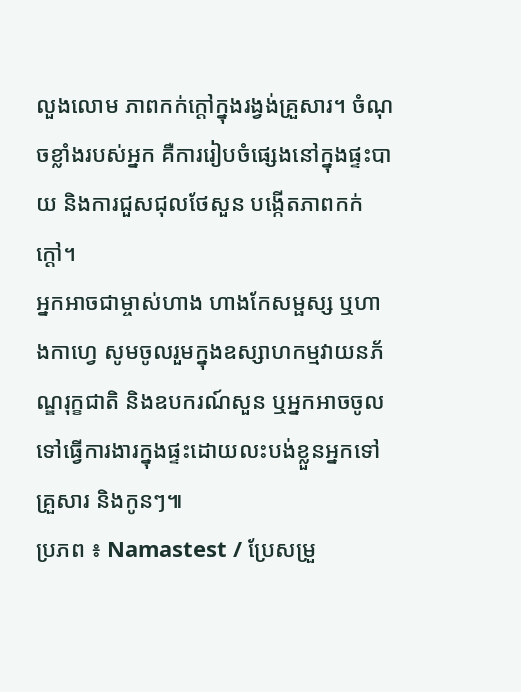លួងលោម ភាពកក់ក្ដៅក្នុងរង្វង់គ្រួសារ។ ចំណុចខ្លាំងរបស់អ្នក គឺការរៀបចំផ្សេងនៅក្នុងផ្ទះបាយ និងការជួសជុលថែសួន បង្កើតភាពកក់ក្ដៅ។
អ្នកអាចជាម្ចាស់ហាង ហាងកែសម្ផស្ស ឬហាងកាហ្វេ សូមចូលរួមក្នុងឧស្សាហកម្មវាយនភ័ណ្ឌរុក្ខជាតិ និងឧបករណ៍សួន ឬអ្នកអាចចូលទៅធ្វើការងារក្នុងផ្ទះដោយលះបង់ខ្លួនអ្នកទៅគ្រួសារ និងកូនៗ៕
ប្រភព ៖ Namastest / ប្រែសម្រួ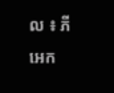ល ៖ ភី អេក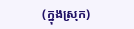(ក្នុងស្រុក)